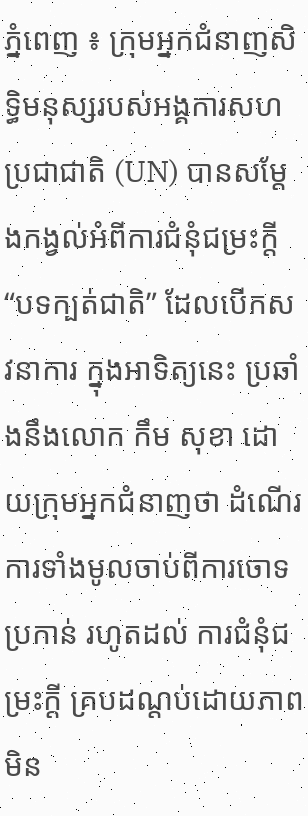ភ្នំពេញ ៖ ក្រុមអ្នកជំនាញសិទ្ធិមនុស្សរបស់អង្គការសហប្រជាជាតិ (UN) បានសម្តែងកង្វល់អំពីការជំនុំជម្រះក្តី “បទក្បត់ជាតិ” ដែលបើកសវនាការ ក្នុងអាទិត្យនេះ ប្រឆាំងនឹងលោក កឹម សុខា ដោយក្រុមអ្នកជំនាញថា ដំណើរការទាំងមូលចាប់ពីការចោទប្រកាន់ រហូតដល់ ការជំនុំជម្រះក្តី គ្របដណ្តប់ដោយភាពមិន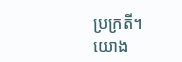ប្រក្រតី។
យោង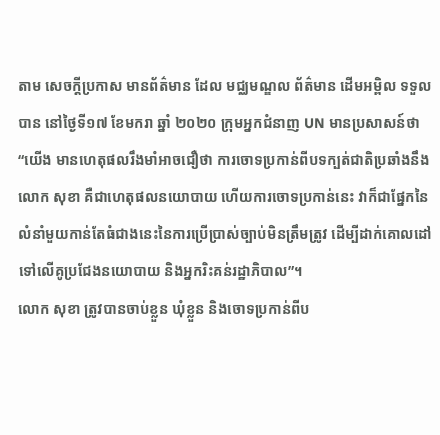តាម សេចក្ដីប្រកាស មានព័ត៌មាន ដែល មជ្ឈមណ្ឌល ព័ត៌មាន ដេីមអម្ពិល ទទួលបាន នៅថ្ងៃទី១៧ ខែមករា ឆ្នាំ ២០២០ ក្រុមអ្នកជំនាញ UN មានប្រសាសន៍ថា “យើង មានហេតុផលរឹងមាំអាចជឿថា ការចោទប្រកាន់ពីបទក្បត់ជាតិប្រឆាំងនឹងលោក សុខា គឺជាហេតុផលនយោបាយ ហើយការចោទប្រកាន់នេះ វាក៏ជាផ្នែកនៃលំនាំមួយកាន់តែធំជាងនេះនៃការប្រើប្រាស់ច្បាប់មិនត្រឹមត្រូវ ដើម្បីដាក់គោលដៅទៅលើគូប្រជែងនយោបាយ និងអ្នករិះគន់រដ្ឋាភិបាល”។
លោក សុខា ត្រូវបានចាប់ខ្លួន ឃុំខ្លួន និងចោទប្រកាន់ពីប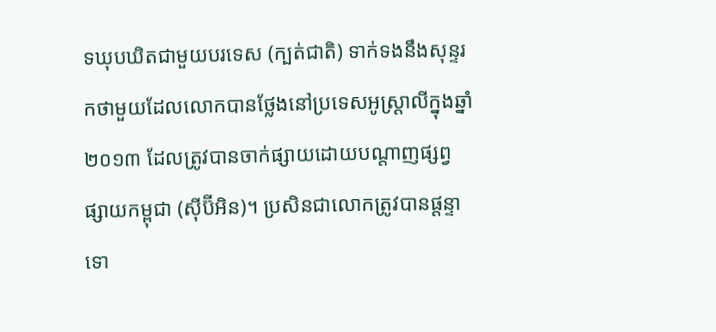ទឃុបឃិតជាមួយបរទេស (ក្បត់ជាតិ) ទាក់ទងនឹងសុន្ទរកថាមួយដែលលោកបានថ្លែងនៅប្រទេសអូស្ត្រាលីក្នុងឆ្នាំ២០១៣ ដែលត្រូវបានចាក់ផ្សាយដោយបណ្តាញផ្សព្វផ្សាយកម្ពុជា (ស៊ីប៊ីអិន)។ ប្រសិនជាលោកត្រូវបានផ្តន្ទាទោ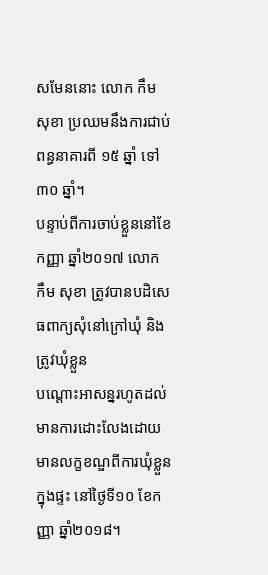សមែននោះ លោក កឹម សុខា ប្រឈមនឹងការជាប់ពន្ធនាគារពី ១៥ ឆ្នាំ ទៅ ៣០ ឆ្នាំ។
បន្ទាប់ពីការចាប់ខ្លួននៅខែកញ្ញា ឆ្នាំ២០១៧ លោក កឹម សុខា ត្រូវបានបដិសេធពាក្យសុំនៅក្រៅឃុំ និងត្រូវឃុំខ្លួន
បណ្តោះអាសន្នរហូតដល់មានការដោះលែងដោយមានលក្ខខណ្ឌពីការឃុំខ្លួនក្នុងផ្ទះ នៅថ្ងៃទី១០ ខែកញ្ញា ឆ្នាំ២០១៨។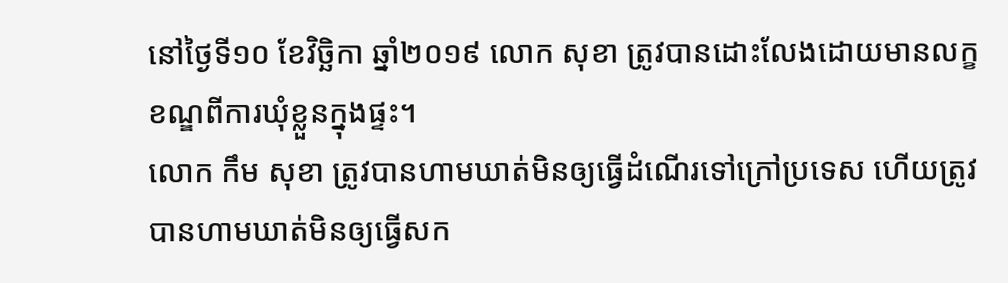នៅថ្ងៃទី១០ ខែវិច្ឆិកា ឆ្នាំ២០១៩ លោក សុខា ត្រូវបានដោះលែងដោយមានលក្ខខណ្ឌពីការឃុំខ្លួនក្នុងផ្ទះ។
លោក កឹម សុខា ត្រូវបានហាមឃាត់មិនឲ្យធ្វើដំណើរទៅក្រៅប្រទេស ហើយត្រូវបានហាមឃាត់មិនឲ្យធ្វើសក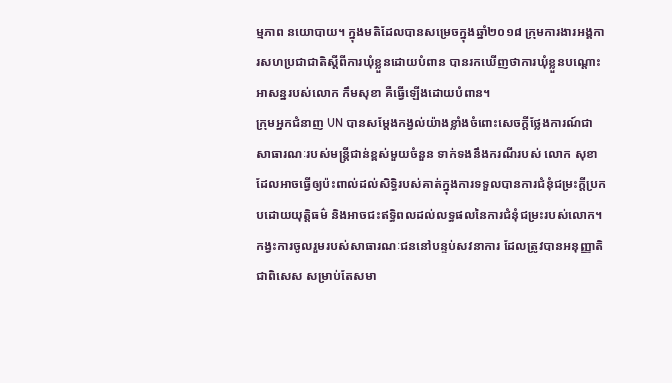ម្មភាព នយោបាយ។ ក្នុងមតិដែលបានសម្រេចក្នុងឆ្នាំ២០១៨ ក្រុមការងារអង្គការសហប្រជាជាតិស្តីពីការឃុំខ្លួនដោយបំពាន បានរកឃើញថាការឃុំខ្លួនបណ្តោះអាសន្នរបស់លោក កឹមសុខា គឺធ្វើឡើងដោយបំពាន។
ក្រុមអ្នកជំនាញ UN បានសម្តែងកង្វល់យ៉ាងខ្លាំងចំពោះសេចក្តីថ្លែងការណ៍ជាសាធារណៈរបស់មន្រ្តីជាន់ខ្ពស់មួយចំនួន ទាក់ទងនឹងករណីរបស់ លោក សុខា ដែលអាចធ្វើឲ្យប៉ះពាល់ដល់សិទ្ធិរបស់គាត់ក្នុងការទទួលបានការជំនុំជម្រះក្តីប្រកបដោយយុត្តិធម៌ និងអាចជះឥទ្ធិពលដល់លទ្ធផលនៃការជំនុំជម្រះរបស់លោក។ កង្វះការចូលរួមរបស់សាធារណៈជននៅបន្ទប់សវនាការ ដែលត្រូវបានអនុញ្ញាតិជាពិសេស សម្រាប់តែសមា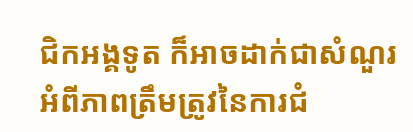ជិកអង្គទូត ក៏អាចដាក់ជាសំណួរអំពីភាពត្រឹមត្រូវនៃការជំ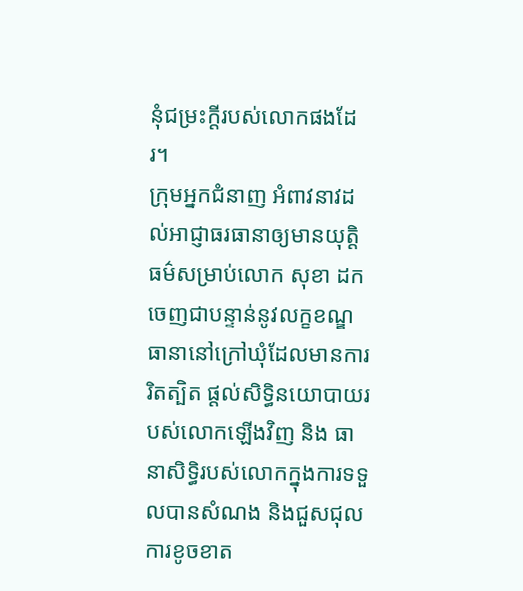នុំជម្រះក្តីរបស់លោកផងដែរ។
ក្រុមអ្នកជំនាញ អំពាវនាវដល់អាជ្ញាធរធានាឲ្យមានយុត្តិធម៌សម្រាប់លោក សុខា ដកចេញជាបន្ទាន់នូវលក្ខខណ្ឌធានានៅក្រៅឃុំដែលមានការរិតត្បិត ផ្តល់សិទ្ធិនយោបាយរបស់លោកឡើងវិញ និង ធានាសិទ្ធិរបស់លោកក្នុងការទទួលបានសំណង និងជួសជុលការខូចខាត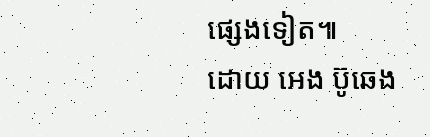ផ្សេងទៀត៕
ដោយ អេង ប៊ូឆេង